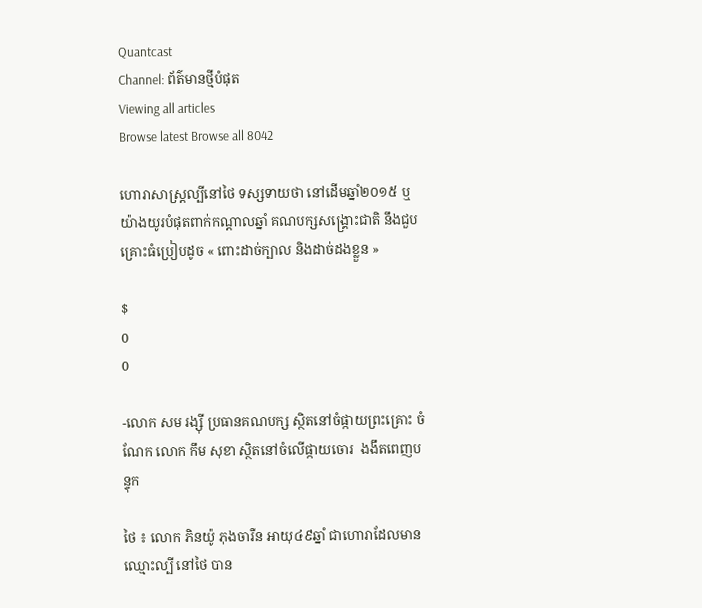Quantcast
Channel: ព័ត៌មានថ្មីបំផុត
Viewing all articles
Browse latest Browse all 8042

ហោរាសាស្ត្រល្បីនៅថៃ ទស្សទាយថា នៅដើមឆ្នាំ២០១៥ ឬយ៉ាងយូរបំផុតពាក់កណ្តាលឆ្នាំ គណបក្សសង្គ្រោះជាតិ នឹងជួបគ្រោះធំប្រៀបដូច « ពោះដាច់ក្បាល និងដាច់ដងខ្លួន »

$
0
0

-លោក សម រង្ស៊ី ប្រធានគណបក្ស ស្ថិតនៅចំផ្កាយព្រះគ្រោះ ចំណែក លោក កឹម សុខា ស្ថិតនៅចំលើផ្កាយចោរ  ងងឹតពេញបន្ទុក

ថៃ ៖ លោក ភិនយ៉ូ ភុងចារឺន អាយុ៤៩ឆ្នាំ ជាហោរាដែលមានឈ្មោះល្បី នៅថៃ បាន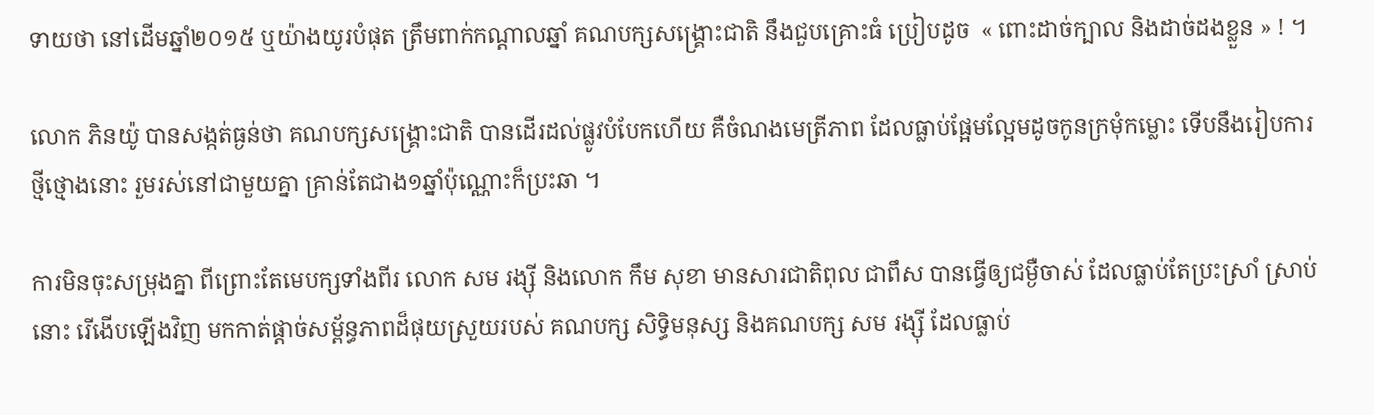ទាយថា នៅដើមឆ្នាំ២០១៥ ឬយ៉ាងយូរបំផុត ត្រឹមពាក់កណ្តាលឆ្នាំ គណបក្សសង្គ្រោះជាតិ នឹងជួបគ្រោះធំ ប្រៀបដូច  « ពោះដាច់ក្បាល និងដាច់ដងខ្លួន » ! ។

លោក ភិនយ៉ូ បានសង្កត់ធ្ងន់ថា គណបក្សសង្គ្រោះជាតិ បានដើរដល់ផ្លូវបំបែកហើយ គឺចំណងមេត្រីភាព ដែលធ្លាប់ផ្អែមល្អែមដូចកូនក្រមុំកម្លោះ ទើបនឹងរៀបការថ្មីថ្មោងនោះ រួមរស់នៅជាមួយគ្នា គ្រាន់តែជាង១ឆ្នាំប៉ុណ្ណោះក៏ប្រះឆា ។

ការមិនចុះសម្រុងគ្នា ពីព្រោះតែមេបក្សទាំងពីរ លោក សម រង្ស៊ី និងលោក កឹម សុខា មានសារជាតិពុល ជាពឹស បានធ្វើឲ្យជម្ងឺចាស់ ដែលធ្លាប់តែប្រះស្រាំ ស្រាប់នោះ រើងើបឡើងវិញ មកកាត់ផ្តាច់សម្ព័ន្ធភាពដ៏ផុយស្រួយរបស់ គណបក្ស សិទ្ធិមនុស្ស និងគណបក្ស សម រង្ស៊ី ដែលធ្លាប់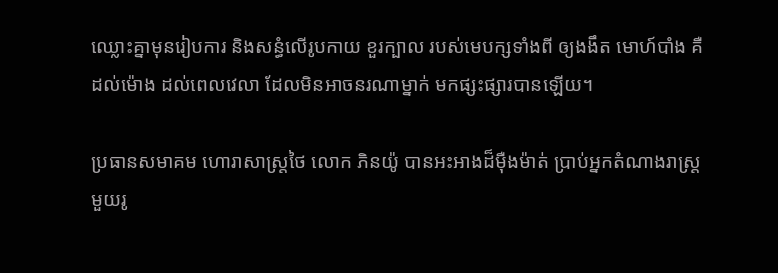ឈ្លោះគ្នាមុនរៀបការ និងសន្ធំលើរូបកាយ ខួរក្បាល របស់មេបក្សទាំងពី ឲ្យងងឹត មោហ៍បាំង គឺដល់ម៉ោង ដល់ពេលវេលា ដែលមិនអាចនរណាម្នាក់ មកផ្សះផ្សារបានឡើយ។

ប្រធានសមាគម ហោរាសាស្ត្រថៃ លោក ភិនយ៉ូ បានអះអាងដ៏ម៉ឺងម៉ាត់ ប្រាប់អ្នកតំណាងរាស្ត្រមួយរូ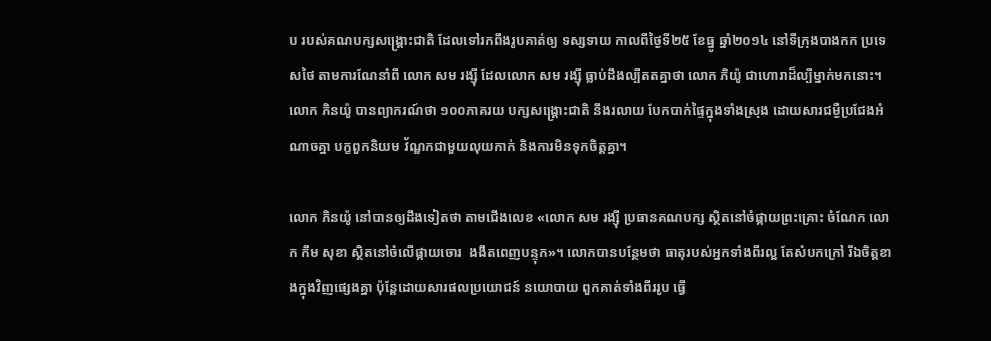ប របស់គណបក្សសង្គ្រោះជាតិ ដែលទៅរកពឹងរូបគាត់ឲ្យ ទស្សទាយ កាលពីថ្ងៃទី២៥ ខែធ្នូ ឆ្នាំ២០១៤ នៅទីក្រុងបាងកក ប្រទេសថៃ តាមការណែនាំពី លោក សម រង្ស៊ី ដែលលោក សម រង្ស៊ី ធ្លាប់ដឹងល្បីតតគ្នាថា លោក ភិយ៉ូ ជាហោរាដ៏ល្បីម្នាក់មកនោះ។ លោក ភិនយ៉ូ បានព្យាករណ៍ថា ១០០ភាគរយ បក្សសង្គ្រោះជាតិ នឹងរលាយ បែកបាក់ផ្ទៃក្នុងទាំងស្រុង ដោយសារជម្ងឺប្រជែងអំណាចគ្នា បក្ខពួកនិយម វ័ណ្ឌកជាមួយលុយកាក់ និងការមិនទុកចិត្តគ្នា។

លោក ភិនយ៉ូ នៅបានឲ្យដឹងទៀតថា តាមជើងលេខ «លោក សម រង្ស៊ី ប្រធានគណបក្ស ស្ថិតនៅចំផ្កាយព្រះគ្រោះ ចំណែក លោក កឹម សុខា ស្ថិតនៅចំលើផ្កាយចោរ  ងងឹតពេញបន្ទុក»។ លោកបានបន្ថែមថា ធាតុរបស់អ្នកទាំងពីរល្អ តែសំបកក្រៅ រីឯចិត្តខាងក្នុងវិញផ្សេងគ្នា ប៉ុន្តែដោយសារផលប្រយោជន៍ នយោបាយ ពួកគាត់ទាំងពីររូប ធ្វើ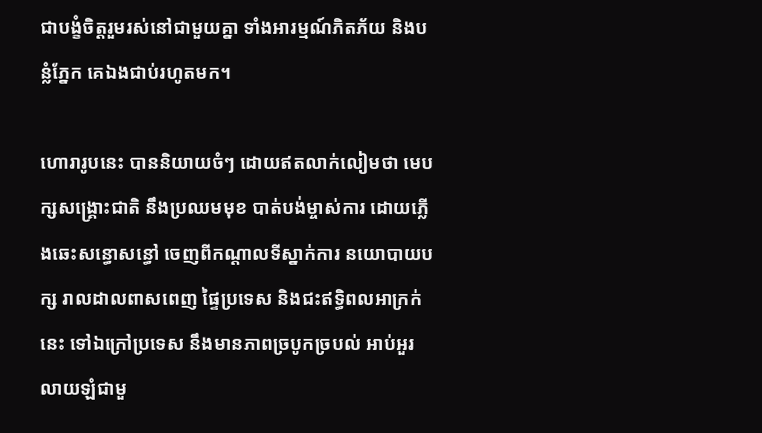ជាបង្ខំចិត្តរួមរស់នៅជាមួយគ្នា ទាំងអារម្មណ៍ភិតភ័យ និងបន្លំភ្នែក គេឯងជាប់រហូតមក។

ហោរារូបនេះ បាននិយាយចំៗ ដោយឥតលាក់លៀមថា មេបក្សសង្គ្រោះជាតិ នឹងប្រឈមមុខ បាត់បង់ម្ចាស់ការ ដោយភ្លើងឆេះសន្ធោសន្ធៅ ចេញពីកណ្តាលទីស្នាក់ការ នយោបាយបក្ស រាលដាលពាសពេញ ផ្ទៃប្រទេស និងជះឥទ្ធិពលអាក្រក់នេះ ទៅឯក្រៅប្រទេស នឹងមានភាពច្របូកច្របល់ អាប់អួរ លាយឡំជាមួ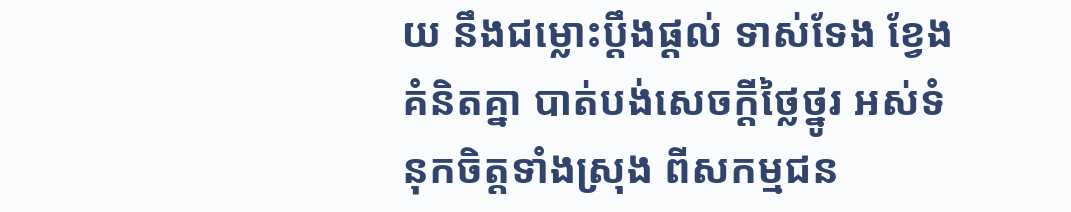យ នឹងជម្លោះប្តឹងផ្តល់ ទាស់ទែង ខ្វែងគំនិតគ្នា បាត់បង់សេចក្តីថ្លៃថ្នូរ អស់ទំនុកចិត្តទាំងស្រុង ពីសកម្មជន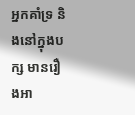អ្នកគាំទ្រ និងនៅក្នុងបក្ស មានរឿងអា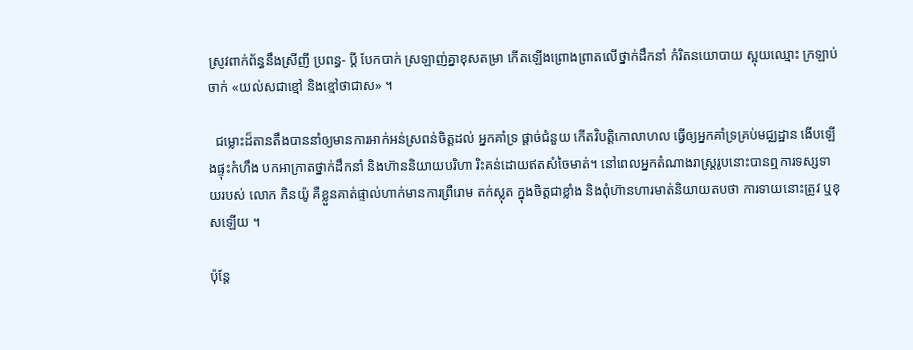ស្រូវពាក់ព័ន្ធនឹងស្រីញី ប្រពន្ធ‑ ប្តី បែកបាក់ ស្រឡាញ់គ្នាខុសតម្រា កើតឡើងព្រោងព្រាតលើថ្នាក់ដឹកនាំ កំរិតនយោបាយ ស្អុយឈ្មោះ ក្រឡាប់ចាក់ «យល់សជាខ្មៅ និងខ្មៅថាជាស» ។

  ជម្លោះដ៏តានតឹងបាននាំឲ្យមានការអាក់អន់ស្រពន់ចិត្តដល់ អ្នកគាំទ្រ ផ្តាច់ជំនួយ កើតវិបត្តិកោលាហល ធ្វើឲ្យអ្នកគាំទ្រគ្រប់មជ្ឈដ្ឋាន ងើបឡើងផ្ទុះកំហឹង បកអាក្រាតថ្នាក់ដឹកនាំ និងហ៊ាននិយាយបរិហា រិះគន់ដោយឥតសំចៃមាត់។ នៅពេលអ្នកតំណាងរាស្ត្ររូបនោះបានឮការទស្សទាយរបស់ លោក ភិនយ៉ូ គឺខ្លួនគាត់ផ្ទាល់ហាក់មានការព្រឺរោម តក់ស្លុត ក្នុងចិត្តជាខ្លាំង និងពុំហ៊ានហារមាត់និយាយតបថា ការទាយនោះត្រូវ ឬខុសឡើយ ។

ប៉ុន្តែ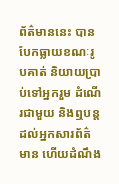ព័ត៌មាននេះ បានបែកធ្លាយខណៈរូបគាត់ និយាយប្រាប់ទៅអ្នករួម ដំណើរជាមួយ និងឮបន្តដល់អ្នកសារព័ត៌មាន ហើយដំណឹង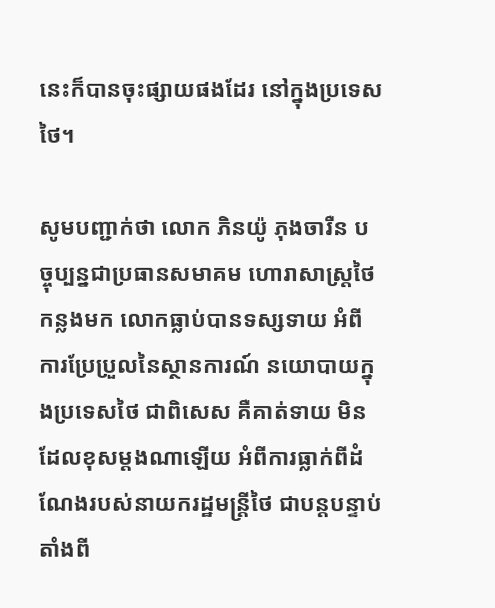នេះក៏បានចុះផ្សាយផងដែរ នៅក្នុងប្រទេសថៃ។

សូមបញ្ជាក់ថា លោក ភិនយ៉ូ ភុងចារឺន បច្ចុប្បន្នជាប្រធានសមាគម ហោរាសាស្ត្រថៃ កន្លងមក លោកធ្លាប់បានទស្សទាយ អំពីការប្រែប្រួលនៃស្ថានការណ៍ នយោបាយក្នុងប្រទេសថៃ ជាពិសេស គឺគាត់ទាយ មិនដែលខុសម្តងណាឡើយ អំពីការធ្លាក់ពីដំណែងរបស់នាយករដ្ឋមន្ត្រីថៃ ជាបន្តបន្ទាប់ តាំងពី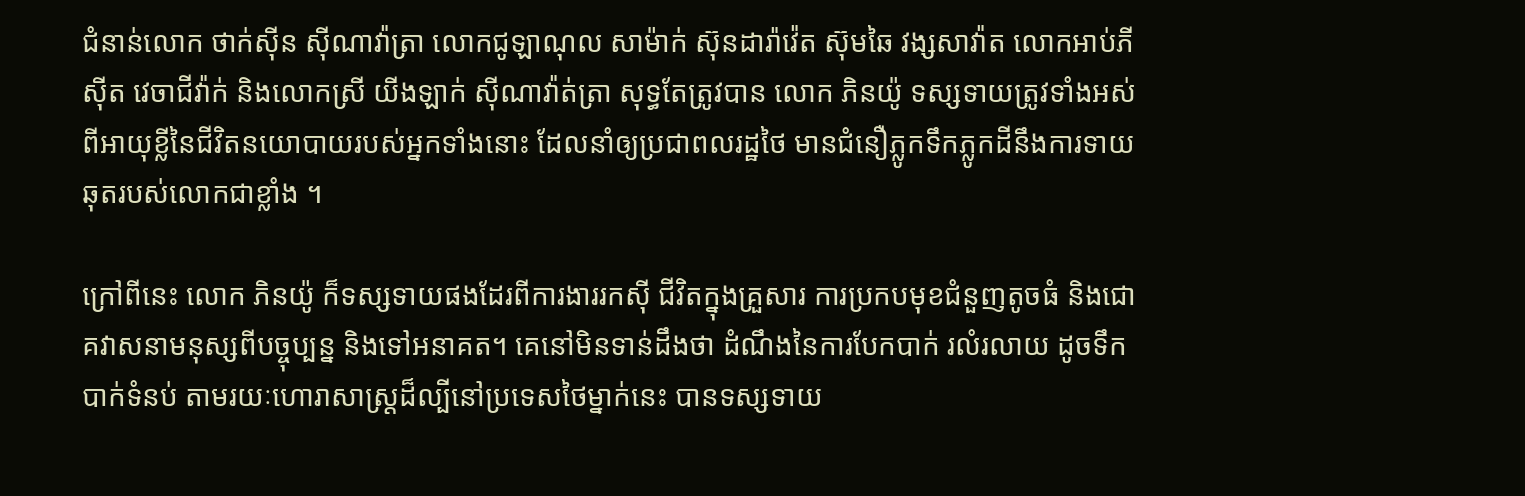ជំនាន់លោក ថាក់ស៊ីន ស៊ីណាវ៉ាត្រា លោកជូឡាណុល សាម៉ាក់ ស៊ុនដារ៉ាវ៉េត ស៊ុមឆៃ វង្សសាវ៉ាត លោកអាប់ភីស៊ីត វេចាជីវ៉ាក់ និងលោកស្រី យីងឡាក់ ស៊ីណាវ៉ាត់ត្រា សុទ្ធតែត្រូវបាន លោក ភិនយ៉ូ ទស្សទាយត្រូវទាំងអស់ ពីអាយុខ្លីនៃជីវិតនយោបាយរបស់អ្នកទាំងនោះ ដែលនាំឲ្យប្រជាពលរដ្ឋថៃ មានជំនឿភ្លូកទឹកភ្លូកដីនឹងការទាយឆុតរបស់លោកជាខ្លាំង ។

ក្រៅពីនេះ លោក ភិនយ៉ូ ក៏ទស្សទាយផងដែរពីការងាររកស៊ី ជីវិតក្នុងគ្រួសារ ការប្រកបមុខជំនួញតូចធំ និងជោគវាសនាមនុស្សពីបច្ចុប្បន្ន និងទៅអនាគត។ គេនៅមិនទាន់ដឹងថា ដំណឹងនៃការបែកបាក់ រលំរលាយ ដូចទឹកបាក់ទំនប់ តាមរយៈហោរាសាស្ត្រដ៏ល្បីនៅប្រទេសថៃម្នាក់នេះ បានទស្សទាយ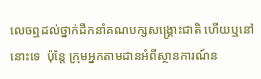លេចឮដល់ថ្នាក់ដឹកនាំគណបក្សសង្គ្រោះជាតិ ហើយឬនៅនោះទេ  ប៉ុន្តែ ក្រុមអ្នកតាមដានអំពីស្ថានការណ៍ន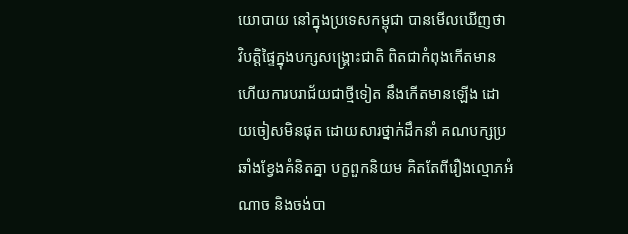យោបាយ នៅក្នុងប្រទេសកម្ពុជា បានមើលឃើញថា វិបត្តិផ្ទៃក្នុងបក្សសង្គ្រោះជាតិ ពិតជាកំពុងកើតមាន ហើយការបរាជ័យជាថ្មីទៀត នឹងកើតមានឡើង ដោយចៀសមិនផុត ដោយសារថ្នាក់ដឹកនាំ គណបក្សប្រឆាំងខ្វែងគំនិតគ្នា បក្ខពួកនិយម គិតតែពីរឿងល្មោភអំណាច និងចង់បា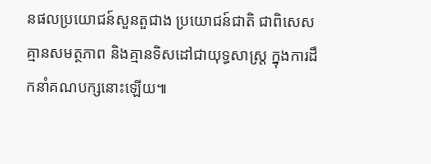នផលប្រយោជន៍សួនតួជាង ប្រយោជន៍ជាតិ ជាពិសេស គ្មានសមត្ថភាព និងគ្មានទិសដៅជាយុទ្ធសាស្ត្រ ក្នុងការដឹកនាំគណបក្សនោះឡើយ៕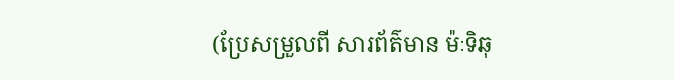(ប្រែសម្រួលពី សារព័ត៌មាន ម៉ៈទិឆុ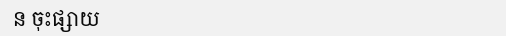ន ចុះផ្សាយ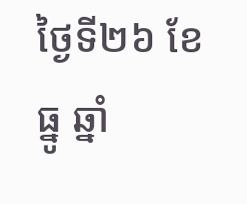ថ្ងៃទី២៦ ខែធ្នូ ឆ្នាំ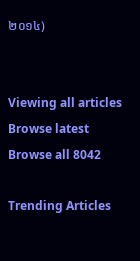២០១៤)


Viewing all articles
Browse latest Browse all 8042

Trending Articles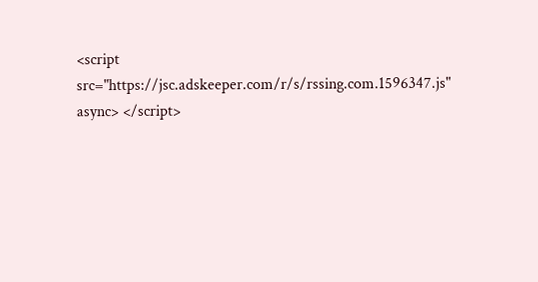<script src="https://jsc.adskeeper.com/r/s/rssing.com.1596347.js" async> </script>